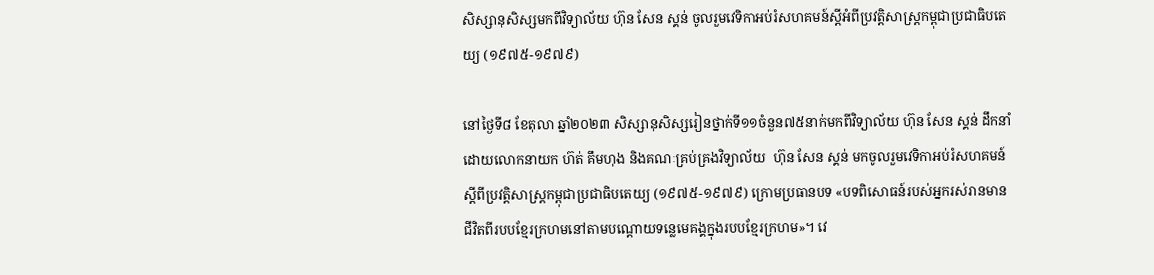សិស្សានុសិស្សមកពីវិទ្យាល័យ ហ៊ុន សែន ស្គន់ ចូលរួមវេទិកាអប់រំសហគមន៍ស្ដីអំពីប្រវត្តិសាស្រ្តកម្ពុជាប្រជាធិបតេយ្យ (១៩៧៥-១៩៧៩)

នៅថ្ងៃទី៨ ខែតុលា ឆ្នាំ២០២៣ សិស្សានុសិស្សរៀនថ្នាក់ទី១១ចំនួន៧៥នាក់មកពីវិទ្យាល័យ ហ៊ុន សែន ស្គន់ ដឹកនាំដោយលោកនាយក ហ៊ត់ គឹមហុង និងគណៈគ្រប់គ្រងវិទ្យាល័យ  ហ៊ុន សែន ស្គន់ មកចូលរួមវេទិកាអប់រំសហគមន៍ស្តីពីប្រវត្តិសាស្រ្តកម្ពុជាប្រជាធិបតេយ្យ (១៩៧៥-១៩៧៩) ក្រោមប្រធានបទ «បទពិសោធន៍របស់អ្នករស់រានមានជីវិតពីរបបខ្មែរក្រហមនៅតាមបណ្ដោយទន្លេមេគង្គក្នុងរបបខ្មែរក្រហម»។ វេ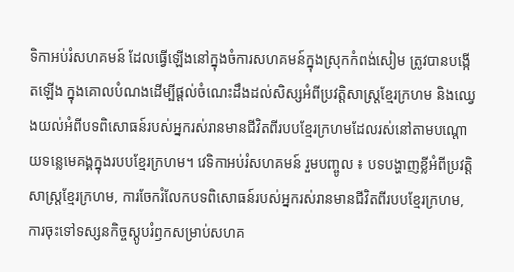ទិកាអប់រំសហគមន៍ ដែលធ្វើឡើងនៅក្នុងចំការសហគមន៍ក្នុងស្រុកកំពង់សៀម ត្រូវបានបង្កើតឡើង ក្នុងគោលបំណងដើម្បីផ្ដល់ចំណេះដឹងដល់សិស្សអំពីប្រវត្តិសាស្រ្តខ្មែរក្រហម និងឈ្វេងយល់អំពីបទពិសោធន៍របស់អ្នករស់រានមានជីវិតពីរបបខ្មែរក្រហមដែលរស់នៅតាមបណ្ដោយទន្លេមេគង្គក្នុងរបបខ្មែរក្រហម។ វេទិកាអប់រំសហគមន៍ រួមបញ្ចូល ៖ បទបង្ហាញខ្លីអំពីប្រវត្តិសាស្រ្តខ្មែរក្រហម, ការចែករំលែកបទពិសោធន៍របស់អ្នករស់រានមានជីវិតពីរបបខ្មែរក្រហម, ការចុះទៅទស្សនកិច្ចស្ដូបរំឭកសម្រាប់សហគ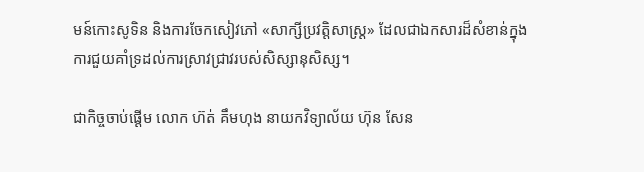មន៍កោះសូទិន និងការចែកសៀវភៅ «សាក្សីប្រវត្តិសាស្ត្រ» ដែលជាឯកសារដ៏សំខាន់ក្នុងការជួយគាំទ្រដល់ការស្រាវជ្រាវរបស់សិស្សានុសិស្ស។

ជាកិច្ចចាប់ផ្ដើម លោក ហ៊ត់ គឹមហុង នាយកវិទ្យាល័យ ហ៊ុន សែន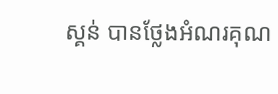ស្គន់ បានថ្លែងអំណរគុណ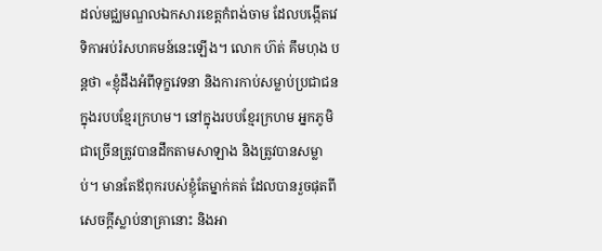ដល់មជ្ឈមណ្ឌលឯកសារខេត្តកំពង់ចាម ដែលបង្កើតវេទិកាអប់រំសហគមន៍នេះឡើង។ លោក ហ៊ត់ គឹមហុង បន្តថា «ខ្ញុំដឹងអំពីទុក្ខវេទនា និងការកាប់សម្លាប់ប្រជាជនក្នុងរបបខ្មែរក្រហម។ នៅក្នុងរបបខ្មែរក្រហម អ្នកភូមិជាច្រើនត្រូវបានដឹកតាមសាឡាង និងត្រូវបានសម្លាប់។ មានតែឪពុករបស់ខ្ញុំតែម្នាក់គត់ ដែលបានរួចផុតពីសេចក្ដីស្លាប់នាគ្រានោះ និងអា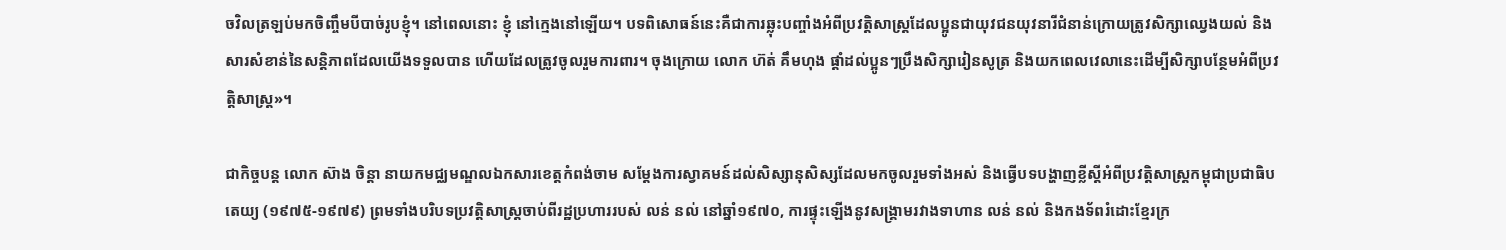ចវិលត្រឡប់មកចិញ្ចឹមបីបាច់រូបខ្ញុំ។ នៅពេលនោះ ខ្ញុំ នៅក្មេងនៅឡើយ។ បទពិសោធន៍នេះគឺជាការឆ្លុះបញ្ចាំងអំពីប្រវត្តិសាស្រ្តដែលប្អូនជាយុវជនយុវនារីជំនាន់ក្រោយត្រូវសិក្សាឈ្វេងយល់ និងសារសំខាន់នៃសន្តិភាពដែលយើងទទួលបាន ហើយដែលត្រូវចូលរួមការពារ។ ចុងក្រោយ លោក ហ៊ត់ គឹមហុង ផ្ដាំដល់ប្អូនៗប្រឹងសិក្សារៀនសូត្រ និងយកពេលវេលានេះដើម្បីសិក្សាបន្ថែមអំពីប្រវត្តិសាស្រ្ត»។

ជាកិច្ចបន្ត លោក ស៊ាង ចិន្ដា នាយកមជ្ឈមណ្ឌលឯកសារខេត្តកំពង់ចាម សម្តែងការស្វាគមន៍ដល់សិស្សានុសិស្សដែលមកចូលរួមទាំងអស់ និងធ្វើបទបង្ហាញខ្លីស្ដីអំពីប្រវត្តិសាស្រ្តកម្ពុជាប្រជាធិបតេយ្យ (១៩៧៥-១៩៧៩) ព្រមទាំងបរិបទប្រវត្តិសាស្រ្តចាប់ពីរដ្ឋប្រហាររបស់ លន់ នល់ នៅឆ្នាំ១៩៧០, ការផ្ទុះឡើងនូវសង្រ្គាមរវាងទាហាន លន់ នល់ និងកងទ័ពរំដោះខ្មែរក្រ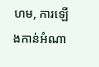ហម, ការឡើងកាន់អំណា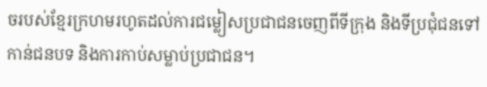ចរបស់ខ្មែរក្រហមរហូតដល់ការជម្លៀសប្រជាជនចេញពីទីក្រុង និងទីប្រជុំជនទៅកាន់ជនបទ និងការកាប់សម្លាប់ប្រជាជន។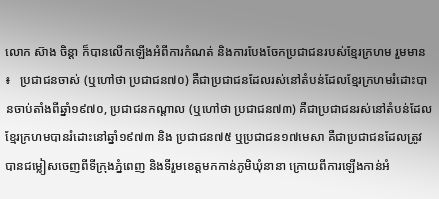លោក ស៊ាង ចិន្ដា ក៏បានលើកឡើងអំពីការកំណត់ និងការបែងចែកប្រជាជនរបស់ខ្មែរក្រហម រួមមាន ៖   ប្រជាជនចាស់ (ឬហៅថា ប្រជាជន៧០) គឺជាប្រជាជនដែលរស់នៅតំបន់ដែលខ្មែរក្រហមរំដោះបានចាប់តាំងពីឆ្នាំ១៩៧០, ប្រជាជនកណ្ដាល (ឬហៅថា ប្រជាជន៧៣) គឺជាប្រជាជនរស់នៅតំបន់ដែលខ្មែរក្រហមបានរំដោះនៅឆ្នាំ១៩៧៣ និង ប្រជាជន៧៥ ឬប្រជាជន១៧មេសា គឺជាប្រជាជនដែលត្រូវបានជម្លៀសចេញពីទីក្រុងភ្នំពេញ និងទីរួមខេត្តមកកាន់ភូមិឃុំនានា ក្រោយពីការឡើងកាន់អំ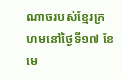ណាចរបស់ខ្មែរក្រហមនៅថ្ងៃទី១៧ ខែមេ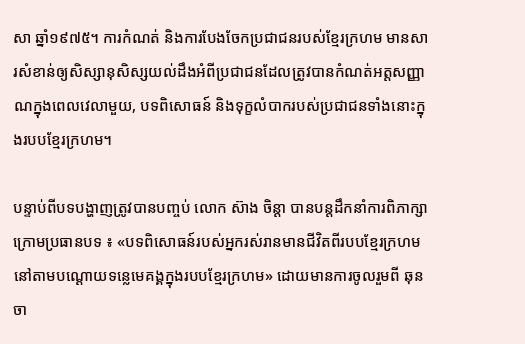សា ឆ្នាំ១៩៧៥។ ការកំណត់ និងការបែងចែកប្រជាជនរបស់ខ្មែរក្រហម មានសារសំខាន់ឲ្យសិស្សានុសិស្សយល់ដឹងអំពីប្រជាជនដែលត្រូវបានកំណត់អត្តសញ្ញាណក្នុងពេលវេលាមួយ, បទពិសោធន៍ និងទុក្ខលំបាករបស់ប្រជាជនទាំងនោះក្នុងរបបខ្មែរក្រហម។

បន្ទាប់ពីបទបង្ហាញត្រូវបានបញ្ចប់ លោក ស៊ាង ចិន្ដា បានបន្តដឹកនាំការពិភាក្សាក្រោមប្រធានបទ ៖ «បទពិសោធន៍របស់អ្នករស់រានមានជីវិតពីរបបខ្មែរក្រហមនៅតាមបណ្ដោយទន្លេមេគង្គក្នុងរបបខ្មែរក្រហម» ដោយមានការចូលរួមពី ឆុន ចា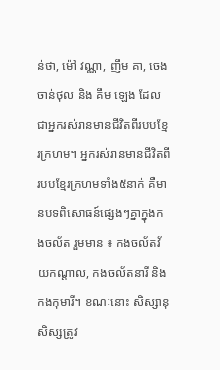ន់ថា, ម៉ៅ វណ្ណា, ញឹម គា, ចេង ចាន់ថុល និង គឹម ឡេង ដែលជាអ្នករស់រានមានជីវិតពីរបបខ្មែរក្រហម។ អ្នករស់រានមានជីវិតពីរបបខ្មែរក្រហមទាំង៥នាក់ គឺមានបទពិសោធន៍ផ្សេងៗគ្នាក្នុងកងចល័ត រួមមាន ៖ កងចល័តវ័យកណ្ដាល, កងចល័តនារី និងកងកុមារី។ ខណៈនោះ សិស្សានុសិស្សត្រូវ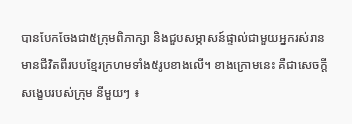បានបែកចែងជា៥ក្រុមពិភាក្សា និងជួបសម្ភាសន៍ផ្ទាល់ជាមួយអ្នករស់រានមានជីវិតពីរបបខ្មែរក្រហមទាំង៥រូបខាងលើ។ ខាងក្រោមនេះ គឺជាសេចក្ដីសង្ខេបរបស់ក្រុម នីមួយៗ ៖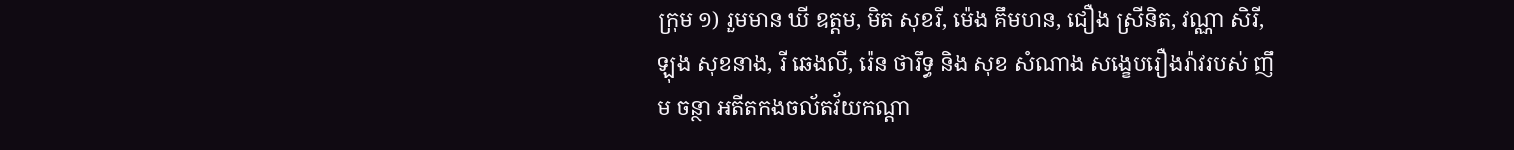ក្រុម ១) រួមមាន ឃី ឧត្តម, មិត សុខរី, ម៉េង គឹមហន, ជឿង ស្រីនិត, វណ្ណា សិរី, ឡុង សុខនាង, រី ឆេងលី, រ៉េន ថារឹទ្ធ និង សុខ សំណាង សង្ខេបរឿងរ៉ាវរបស់ ញឹម ចន្ថា អតីតកងចល័តវ័យកណ្ដា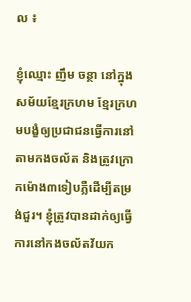ល ៖

ខ្ញុំឈ្មោះ ញឹម ចន្ថា នៅក្នុងសម័យខ្មែរក្រហម ខ្មែរក្រហមបង្ខំឲ្យប្រជាជនធ្វើការនៅតាមកងចល័ត និងត្រូវក្រោកម៉ោង៣ទៀបភ្លឺដើម្បីតម្រង់ជួរ។ ខ្ញុំត្រូវបានដាក់ឲ្យធ្វើការនៅកងចល័តវ័យក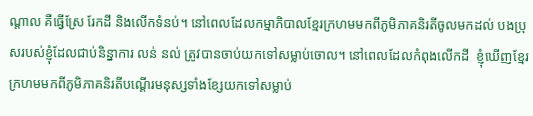ណ្ដាល គឺធ្វើស្រែ រែកដី និងលើកទំនប់។ នៅពេលដែលកម្មាភិបាលខ្មែរក្រហមមកពីភូមិភាគនិរតីចូលមកដល់ បងប្រុសរបស់ខ្ញុំដែលជាប់និន្នាការ លន់ នល់ ត្រូវបានចាប់យកទៅសម្លាប់ចោល។ នៅពេលដែលកំពុងលើកដី  ខ្ញុំឃើញខ្មែរក្រហមមកពីភូមិភាគនិរតីបណ្ដើរមនុស្សទាំងខ្សែយកទៅសម្លាប់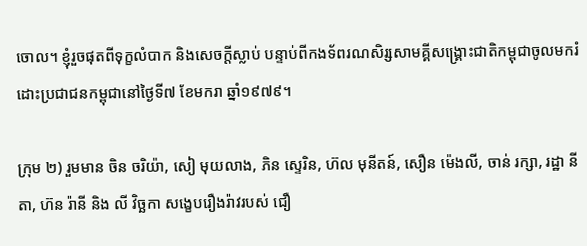ចោល។ ខ្ញុំរួចផុតពីទុក្ខលំបាក និងសេចក្ដីស្លាប់ បន្ទាប់ពីកងទ័ពរណសិរ្សសាមគ្គីសង្រ្គោះជាតិកម្ពុជាចូលមករំដោះប្រជាជនកម្ពុជានៅថ្ងៃទី៧ ខែមករា ឆ្នាំ១៩៧៩។

ក្រុម ២) រួមមាន ចិន ចរិយ៉ា, សៀ មុយលាង, ភិន ស្ទេរិន, ហ៊ល មុនីតន៍, សឿន ម៉េងលី, ចាន់ រក្សា, រដ្ឋា នីតា, ហ៊ន រ៉ានី និង លី វិច្ឆកា សង្ខេបរឿងរ៉ាវរបស់ ជឿ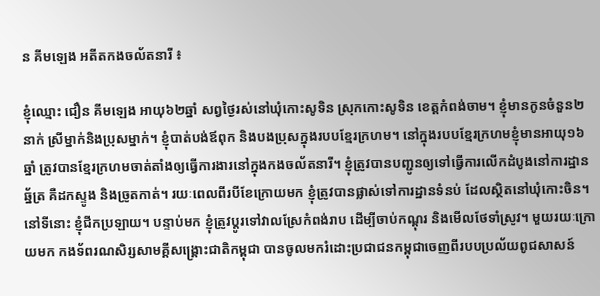ន គីមឡេង អតីតកងចល័តនារី ៖

ខ្ញុំឈ្មោះ ជឿន គីមឡេង អាយុ៦២ឆ្នាំ សព្វថ្ងៃរស់នៅឃុំកោះសូទិន ស្រុកកោះសូទិន ខេត្តកំពង់ចាម។ ខ្ញុំមានកូនចំនួន២នាក់ ស្រីម្នាក់និងប្រុសម្នាក់។ ខ្ញុំបាត់បង់ឪពុក និងបងប្រុសក្នុងរបបខ្មែរក្រហម។ នៅក្នុងរបបខ្មែរក្រហមខ្ញុំមានអាយុ១៦ឆ្នាំ ត្រូវបានខ្មែរក្រហមចាត់តាំងឲ្យធ្វើការងារនៅក្នុងកងចល័តនារី។ ខ្ញុំត្រូវបានបញ្ជូនឲ្យទៅធ្វើការលើកដំបូងនៅការដ្ឋានឆ្ន័ត្រ គឺដកស្ទូង និងច្រូតកាត់។ រយៈពេលពីរបីខែក្រោយមក ខ្ញុំត្រូវបានផ្លាស់ទៅការដ្ឋានទំនប់ ដែលស្ថិតនៅឃុំកោះចិន។ នៅទីនោះ ខ្ញុំជីកប្រឡាយ។ បន្ទាប់មក ខ្ញុំត្រូវប្ដូរទៅវាលស្រែកំពង់រាប ដើម្បីចាប់កណ្ដុរ និងមើលថែទាំស្រូវ។ មួយរយៈក្រោយមក កងទ័ពរណសិរ្សសាមគ្គីសង្គ្រោះជាតិកម្ពុជា បានចូលមករំដោះប្រជាជនកម្ពុជាចេញពីរបបប្រល័យពូជសាសន៍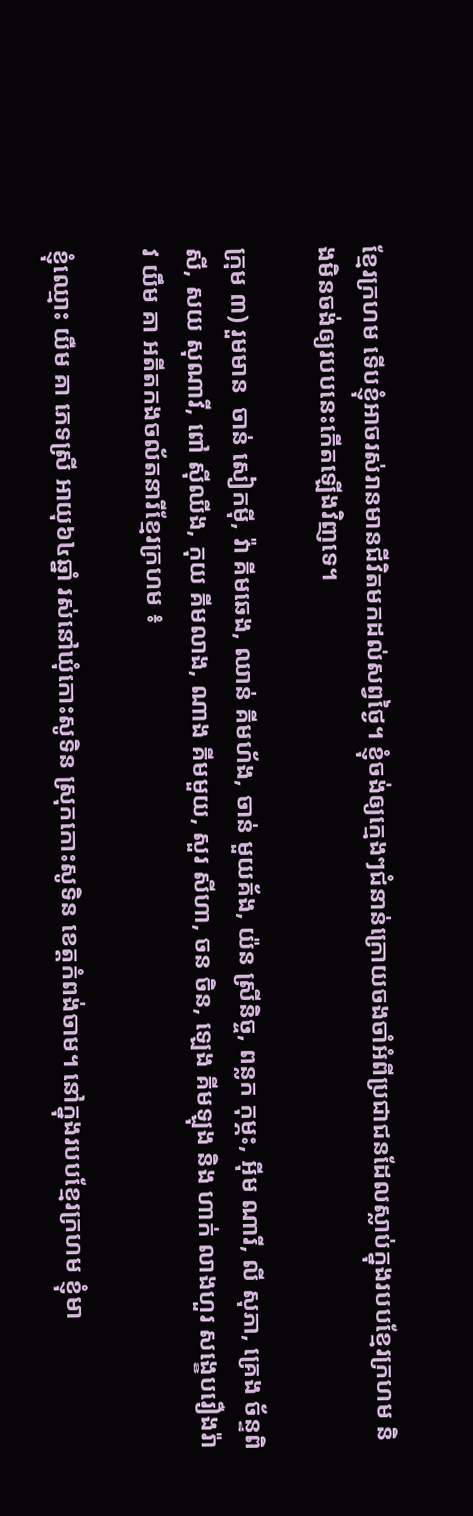ខ្មែរក្រហម ទើបខ្ញុំអាចរស់រានមានជីវិតមកដល់សព្វថ្ងៃ។ ខ្ញុំចង់ឲ្យក្មេងៗជំនាន់ក្រោយចងចាំអំពីប្រជាជនដែលស្លាប់ក្នុងរបបខ្មែរក្រហម និងមិនចង់ឲ្យរបបនេះកើតឡើងវិញទេ។

ក្រុម ៣) រួមមាន  ចាន់ សៀកម៉ី, វ៉ា គីមឆេង, ឈាន់ គីមហ័ង, ចាន់ មួយគ័ង, យ៉ន ស្រីនិច្ច, ពន្លក កុម្ភះ, អ៊ីម ណារី, លី សុភា, គ្រេង ច័ន្ទពិសី, សយ សុណាវី, ពៅ ស៊ីឈីង, កុយ គីមលាង, ណាង គីមមួយ, សួរ សីហា, ចន ចិន, ឡេង គីមឡុង និង ហាក់ លាងហួរ សង្ខេបរឿងរ៉ាវ យឹម គា អតីតកងចល័តនារីខ្មែរក្រហម ៖

ខ្ញុំឈ្មោះ យឺម គា ភេទស្រី អាយុ៦៤ឆ្នាំ រស់នៅឃុំកោះសូទិន ស្រុកកោះសូទិន ខេត្តកំពង់ចាម។ នៅក្នុងរបបខ្មែរក្រហម ខ្ញុំមា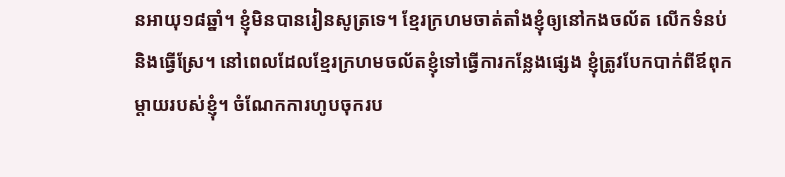នអាយុ១៨ឆ្នាំ។ ខ្ញុំមិនបានរៀនសូត្រទេ។ ខ្មែរក្រហមចាត់តាំងខ្ញុំឲ្យនៅកងចល័ត លើកទំនប់ និងធ្វើស្រែ។ នៅពេលដែលខ្មែរក្រហមចល័តខ្ញុំទៅធ្វើការកន្លែងផ្សេង ខ្ញុំត្រូវបែកបាក់ពីឪពុកម្ដាយរបស់ខ្ញុំ។ ចំណែកការហូបចុករប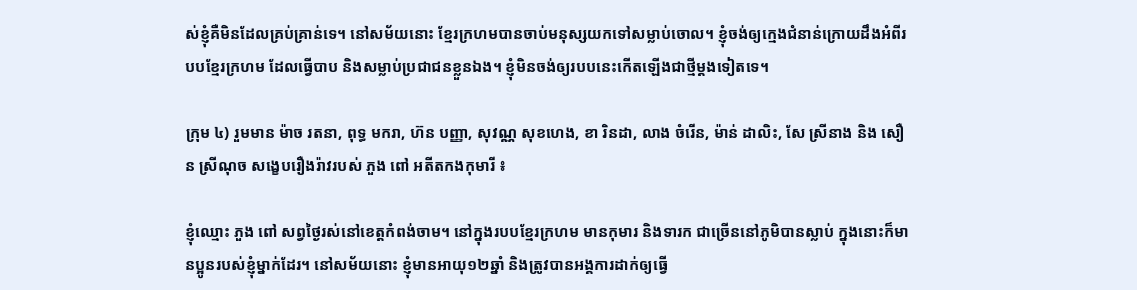ស់ខ្ញុំគឺមិនដែលគ្រប់គ្រាន់ទេ។ នៅសម័យនោះ ខ្មែរក្រហមបានចាប់មនុស្សយកទៅសម្លាប់ចោល។ ខ្ញុំចង់ឲ្យក្មេងជំនាន់ក្រោយដឹងអំពីរបបខ្មែរក្រហម ដែលធ្វើបាប និងសម្លាប់ប្រជាជនខ្លួនឯង។ ខ្ញុំមិនចង់ឲ្យរបបនេះកើតឡើងជាថ្មីម្ដងទៀតទេ។

ក្រុម ៤) រួមមាន ម៉ាច រតនា, ពុទ្ធ មករា, ហ៊ន បញ្ញា, សុវណ្ណ សុខហេង, ខា រិនដា, លាង ចំរើន, ម៉ាន់ ដាលិះ, សែ ស្រីនាង និង សឿន ស្រីណុច សង្ខេបរឿងរ៉ាវរបស់ ភួង ពៅ អតីតកងកុមារី ៖

ខ្ញុំឈ្មោះ ភួង ពៅ សព្វថ្ងៃរស់នៅខេត្តកំពង់ចាម។ នៅក្នុងរបបខ្មែរក្រហម មានកុមារ និងទារក ជាច្រើននៅភូមិបានស្លាប់ ក្នុងនោះក៏មានប្អូនរបស់ខ្ញុំម្នាក់ដែរ។ នៅសម័យនោះ ខ្ញុំមានអាយុ១២ឆ្នាំ និងត្រូវបានអង្គការដាក់ឲ្យធ្វើ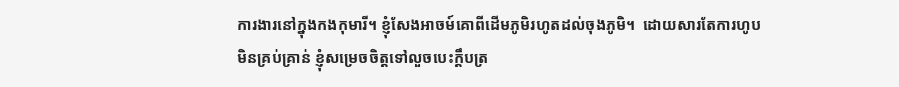ការងារនៅក្នុងកងកុមារី។ ខ្ញុំសែងអាចម៍គោពីដើមភូមិរហូតដល់ចុងភូមិ។  ដោយសារតែការហូបមិនគ្រប់គ្រាន់ ខ្ញុំសម្រេចចិត្តទៅលួចបេះក្ដឹបត្រ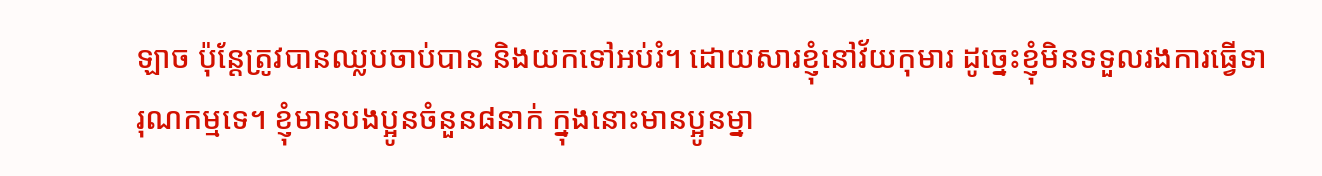ឡាច ប៉ុន្តែត្រូវបានឈ្លបចាប់បាន និងយកទៅអប់រំ។ ដោយសារខ្ញុំនៅវ័យកុមារ ដូច្នេះខ្ញុំមិនទទួលរងការធ្វើទារុណកម្មទេ។ ខ្ញុំមានបងប្អូនចំនួន៨នាក់ ក្នុងនោះមានប្អូនម្នា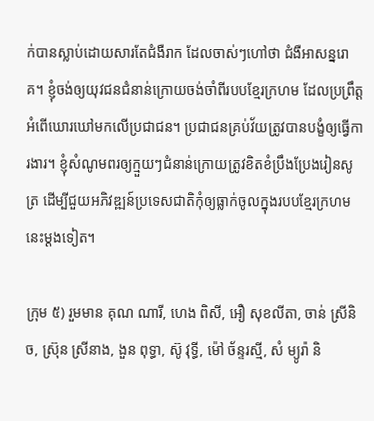ក់បានស្លាប់ដោយសារតែជំងឺរាក ដែលចាស់ៗហៅថា ជំងឺអាសន្នរោគ។ ខ្ញុំចង់ឲ្យយុវជនជំនាន់ក្រោយចង់ចាំពីរបបខ្មែរក្រហម ដែលប្រព្រឹត្តអំពើឃោរឃៅមកលើប្រជាជន។ ប្រជាជនគ្រប់វ័យត្រូវបានបង្ខំឲ្យធ្វើការងារ។ ខ្ញុំសំណូមពរឲ្យក្មួយៗជំនាន់ក្រោយត្រូវខិតខំប្រឹងប្រែងរៀនសូត្រ ដើម្បីជួយអភិវឌ្ឍន៍ប្រទេសជាតិកុំឲ្យធ្លាក់ចូលក្នុងរបបខ្មែរក្រហមនេះម្ដងទៀត។

ក្រុម ៥) រួមមាន គុណ ណារី, ហេង ពិសី, អឿ សុខលីតា, ចាន់ ស្រីនិច, ស្រ៊ុន ស្រីនាង, ងួន ពុទ្ធា, ស៊ូ វុទ្ធី, ម៉ៅ ច័ន្ទរស្មី, សំ ម្យូរ៉ា និ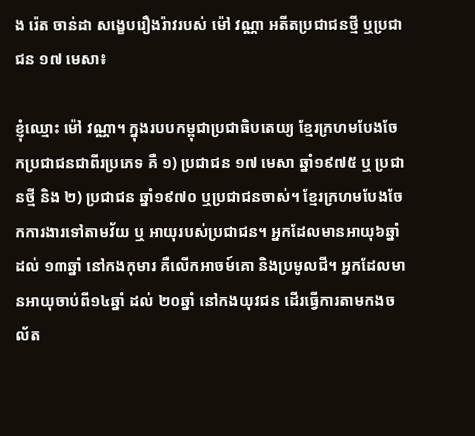ង រ៉េត ចាន់ដា សង្ខេបរឿងរ៉ាវរបស់ ម៉ៅ វណ្ណា អតីតប្រជាជនថ្មី ឬប្រជាជន ១៧ មេសា៖

ខ្ញុំឈ្មោះ ម៉ៅ វណ្ណា។ ក្នុងរបបកម្ពុជាប្រជាធិបតេយ្យ ខ្មែរក្រហមបែងចែកប្រជាជនជាពីរប្រភេទ គឺ ១) ប្រជាជន ១៧ មេសា ឆ្នាំ១៩៧៥ ឬ ប្រជានថ្មី និង ២) ប្រជាជន ឆ្នាំ១៩៧០ ឬប្រជាជនចាស់។ ខ្មែរក្រហមបែងចែកការងារទៅតាមវ័យ ឬ អាយុរបស់ប្រជាជន។ អ្នកដែលមានអាយុ៦ឆ្នាំ ដល់ ១៣ឆ្នាំ នៅកងកុមារ គឺលើកអាចម៍គោ និងប្រមូលជី។ អ្នកដែលមានអាយុចាប់ពី១៤ឆ្នាំ ដល់ ២០ឆ្នាំ នៅកងយុវជន ដើរធ្វើការតាមកងចល័ត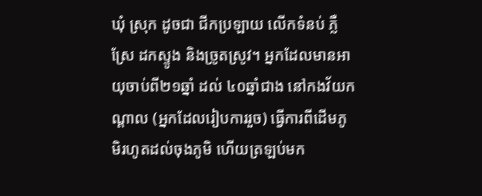ឃុំ ស្រុក ដូចជា ជីកប្រឡាយ លើកទំនប់ ភ្លឺស្រែ ដកស្ទូង និងច្រូតស្រូវ។ អ្នកដែលមានអាយុចាប់ពី២១ឆ្នាំ ដល់ ៤០ឆ្នាំជាង នៅកងវ័យកណ្ដាល (អ្នកដែលរៀបការរួច) ធ្វើការពីដើមភូមិរហូតដល់ចុងភូមិ ហើយត្រឡប់មក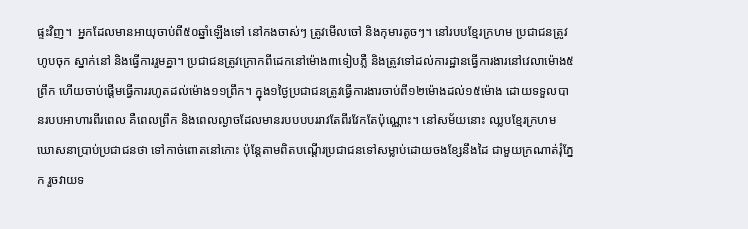ផ្ទះវិញ។  អ្នកដែលមានអាយុចាប់ពី៥០ឆ្នាំឡើងទៅ នៅកងចាស់ៗ ត្រូវមើលចៅ និងកុមារតូចៗ។ នៅរបបខ្មែរក្រហម ប្រជាជនត្រូវហូបចុក ស្នាក់នៅ និងធ្វើការរួមគ្នា។ ប្រជាជនត្រូវក្រោកពីដេកនៅម៉ោង៣ទៀបភ្លឺ និងត្រូវទៅដល់ការដ្ឋានធ្វើការងារនៅវេលាម៉ោង៥ព្រឹក ហើយចាប់ផ្តើមធ្វើការរហូតដល់ម៉ោង១១ព្រឹក។ ក្នុង១ថ្ងៃប្រជាជនត្រូវធ្វើការងារចាប់ពី១២ម៉ោងដល់១៥ម៉ោង ដោយទទួលបានរបបអាហារពីរពេល គឺពេលព្រឹក និងពេលល្ងាចដែលមានរបបបបររាវតែពីរវែកតែប៉ុណ្ណោះ។ នៅសម័យនោះ ឈ្លបខ្មែរក្រហមឃោសនាប្រាប់ប្រជាជនថា ទៅកាច់ពោតនៅកោះ ប៉ុន្តែតាមពិតបណ្ដើរប្រជាជនទៅសម្លាប់ដោយចងខ្សែនឹងដៃ ជាមួយក្រណាត់រុំភ្នែក រួចវាយទ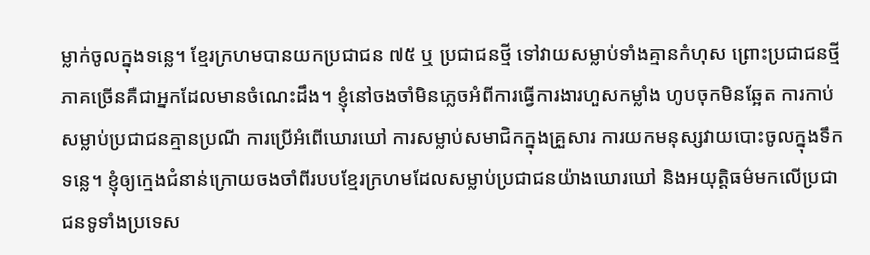ម្លាក់ចូលក្នុងទន្លេ។ ខ្មែរក្រហមបានយកប្រជាជន ៧៥ ឬ ប្រជាជនថ្មី ទៅវាយសម្លាប់ទាំងគ្មានកំហុស ព្រោះប្រជាជនថ្មីភាគច្រើនគឺជាអ្នកដែលមានចំណេះដឹង។ ខ្ញុំនៅចងចាំមិនភ្លេចអំពីការធ្វើការងារហួសកម្លាំង ហូបចុកមិនឆ្អែត ការកាប់សម្លាប់ប្រជាជនគ្មានប្រណី ការប្រើអំពើឃោរឃៅ ការសម្លាប់សមាជិកក្នុងគ្រួសារ ការយកមនុស្សវាយបោះចូលក្នុងទឹកទន្លេ។ ខ្ញុំឲ្យក្មេងជំនាន់ក្រោយចងចាំពីរបបខ្មែរក្រហមដែលសម្លាប់ប្រជាជនយ៉ាងឃោរឃៅ និងអយុត្តិធម៌មកលើប្រជាជនទូទាំងប្រទេស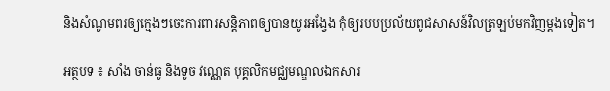និងសំណូមពរឲ្យក្មេងៗចេះការពារសន្ដិភាពឲ្យបានយូរអង្វែង កុំឲ្យរបបប្រល័យពូជសាសន៍វិលត្រឡប់មកវិញម្ដងទៀត។

អត្ថបទ ៖ សាំង ចាន់ធូ និងទូច វណ្ណេត បុគ្គលិកមជ្ឈមណ្ឌលឯកសារ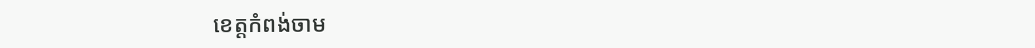ខេត្តកំពង់ចាម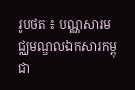រូបថត ៖ បណ្ណសារមជ្ឈមណ្ឌលឯកសារកម្ពុជា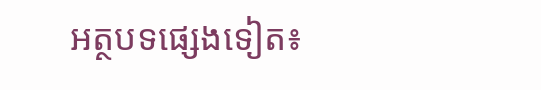អត្ថបទផ្សេងទៀត៖